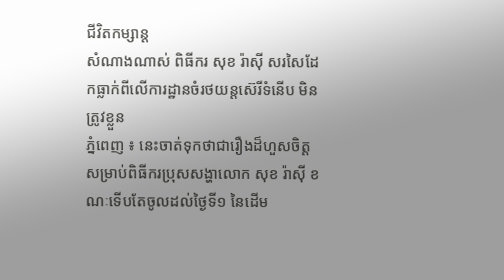ជីវិតកម្សាន្ដ
សំណាងណាស់ ពិធីករ សុខ រ៉ាស៊ី សរសៃដែកធ្លាក់ពីលើការដ្ឋានចំរថយន្តស៊េរីទំនើប មិនត្រូវខ្លួន
ភ្នំពេញ ៖ នេះចាត់ទុកថាជារឿងដ៏ហួសចិត្តសម្រាប់ពិធីករប្រុសសង្ហាលោក សុខ រ៉ាស៊ី ខណៈទើបតែចូលដល់ថ្ងៃទី១ នៃដើម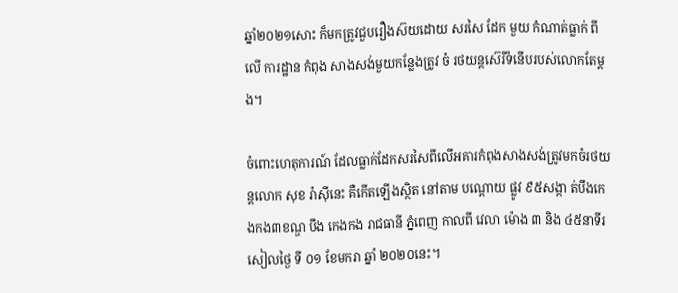ឆ្នាំ២០២១សោះ ក៏មកត្រូវជួបរឿងស៊យដោយ សរសៃ ដែក មួយ កំណាត់ធ្លាក់ ពីលើ ការដ្ឋាន កំពុង សាងសង់មួយកន្លែងត្រូវ ចំ រថយន្តស៊េរីទំនើបរបស់លោកតែម្តង។

ចំពោះហេតុការណ៍ ដែលធ្លាក់ដែកសរសៃពីលើអគារកំពុងសាងសង់ត្រូវមកចំរថយន្តលោក សុខ រ៉ាស៊ីនេះ គឺកើតឡើងស្ថិត នៅតាម បណ្ដោយ ផ្លូវ ៩៥សង្កា ត់បឹងកេងកង៣ខណ្ឌ បឹង កេងកង រាជធានី ភ្នំពេញ កាលពី វេលា ម៉ោង ៣ និង ៤៥នាទីរសៀលថ្ងៃ ទី ០១ ខែមករា ឆ្នាំ ២០២០នេះ។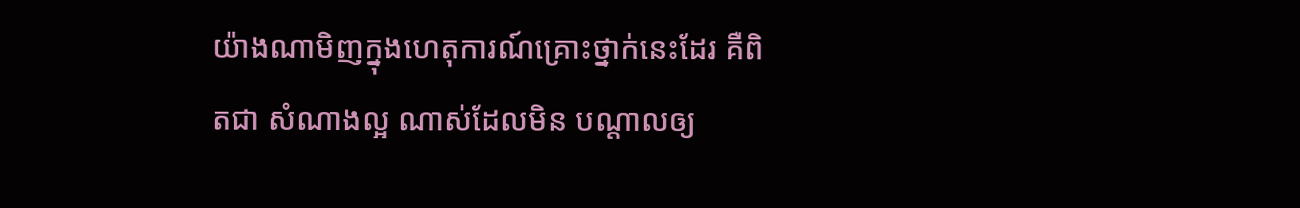យ៉ាងណាមិញក្នុងហេតុការណ៍គ្រោះថ្នាក់នេះដែរ គឺពិតជា សំណាងល្អ ណាស់ដែលមិន បណ្តាលឲ្យ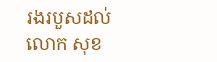រងរបួសដល់លោក សុខ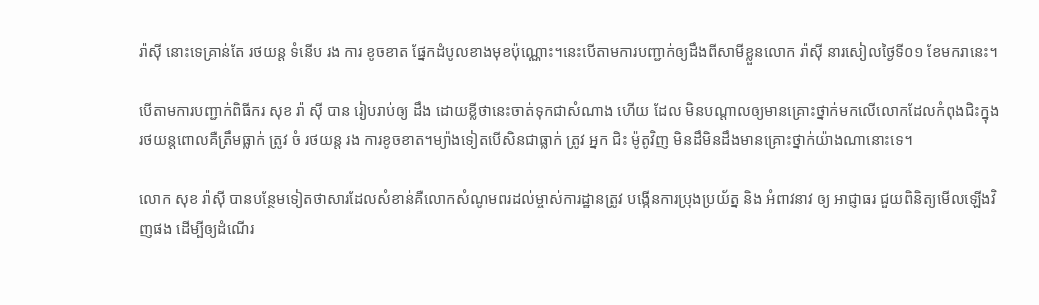រ៉ាស៊ី នោះទេគ្រាន់តែ រថយន្ត ទំនើប រង ការ ខូចខាត ផ្នែកដំបូលខាងមុខប៉ុណ្ណោះ។នេះបើតាមការបញ្ជាក់ឲ្យដឹងពីសាមីខ្លួនលោក រ៉ាស៊ី នារសៀលថ្ងៃទី០១ ខែមករានេះ។

បើតាមការបញ្ជាក់ពិធីករ សុខ រ៉ា ស៊ី បាន រៀបរាប់ឲ្យ ដឹង ដោយខ្លីថានេះចាត់ទុកជាសំណាង ហើយ ដែល មិនបណ្តាលឲ្យមានគ្រោះថ្នាក់មកលើលោកដែលកំពុងជិះក្នុងរថយន្តពោលគឺត្រឹមធ្លាក់ ត្រូវ ចំ រថយន្ត រង ការខូចខាត។ម្យ៉ាងទៀតបើសិនជាធ្លាក់ ត្រូវ អ្នក ជិះ ម៉ូតូវិញ មិនដឹមិនដឹងមានគ្រោះថ្នាក់យ៉ាងណានោះទេ។

លោក សុខ រ៉ាស៊ី បានបន្ថែមទៀតថាសារដែលសំខាន់គឺលោកសំណូមពរដល់ម្ចាស់ការដ្ឋានត្រូវ បង្កើនការប្រុងប្រយ័ត្ន និង អំពាវនាវ ឲ្យ អាជ្ញាធរ ជួយពិនិត្យមើលឡើងវិញផង ដើម្បីឲ្យដំណើរ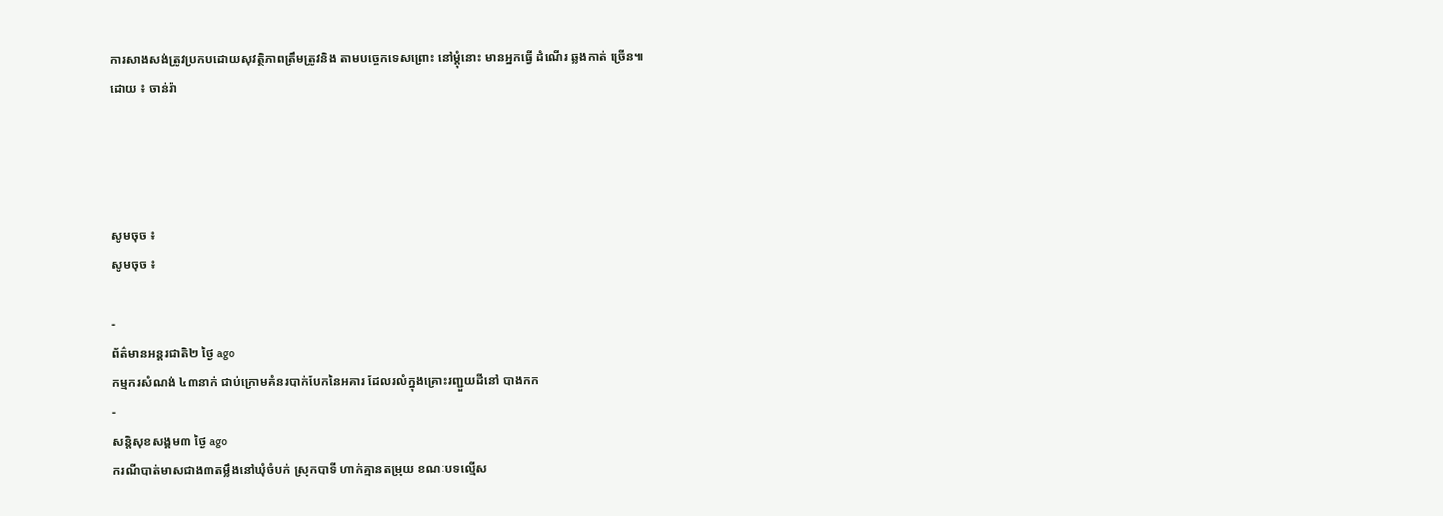ការសាងសង់ត្រូវប្រកបដោយសុវត្ថិភាពត្រឹមត្រូវនិង តាមបច្ចេកទេសព្រោះ នៅម្តុំនោះ មានអ្នកធ្វើ ដំណើរ ឆ្លងកាត់ ច្រើន៕
ដោយ ៖ ចាន់រ៉ា




សូមចុច ៖
សូមចុច ៖

-
ព័ត៌មានអន្ដរជាតិ២ ថ្ងៃ ago
កម្មករសំណង់ ៤៣នាក់ ជាប់ក្រោមគំនរបាក់បែកនៃអគារ ដែលរលំក្នុងគ្រោះរញ្ជួយដីនៅ បាងកក
-
សន្តិសុខសង្គម៣ ថ្ងៃ ago
ករណីបាត់មាសជាង៣តម្លឹងនៅឃុំចំបក់ ស្រុកបាទី ហាក់គ្មានតម្រុយ ខណៈបទល្មើស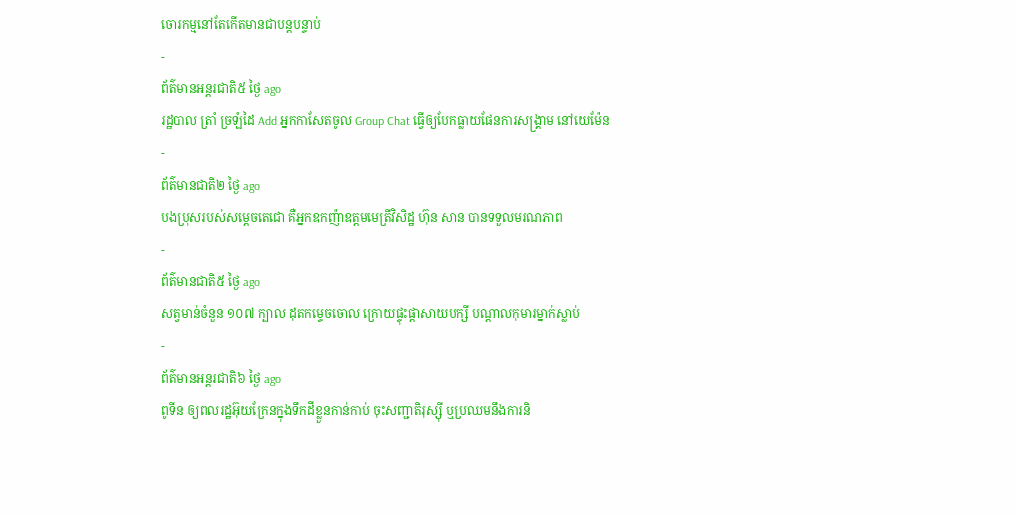ចោរកម្មនៅតែកើតមានជាបន្តបន្ទាប់
-
ព័ត៌មានអន្ដរជាតិ៥ ថ្ងៃ ago
រដ្ឋបាល ត្រាំ ច្រឡំដៃ Add អ្នកកាសែតចូល Group Chat ធ្វើឲ្យបែកធ្លាយផែនការសង្គ្រាម នៅយេម៉ែន
-
ព័ត៌មានជាតិ២ ថ្ងៃ ago
បងប្រុសរបស់សម្ដេចតេជោ គឺអ្នកឧកញ៉ាឧត្តមមេត្រីវិសិដ្ឋ ហ៊ុន សាន បានទទួលមរណភាព
-
ព័ត៌មានជាតិ៥ ថ្ងៃ ago
សត្វមាន់ចំនួន ១០៧ ក្បាល ដុតកម្ទេចចោល ក្រោយផ្ទុះផ្ដាសាយបក្សី បណ្តាលកុមារម្នាក់ស្លាប់
-
ព័ត៌មានអន្ដរជាតិ៦ ថ្ងៃ ago
ពូទីន ឲ្យពលរដ្ឋអ៊ុយក្រែនក្នុងទឹកដីខ្លួនកាន់កាប់ ចុះសញ្ជាតិរុស្ស៊ី ឬប្រឈមនឹងការនិ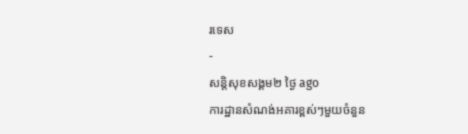រទេស
-
សន្តិសុខសង្គម២ ថ្ងៃ ago
ការដ្ឋានសំណង់អគារខ្ពស់ៗមួយចំនួន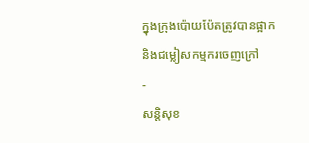ក្នុងក្រុងប៉ោយប៉ែតត្រូវបានផ្អាក និងជម្លៀសកម្មករចេញក្រៅ
-
សន្តិសុខ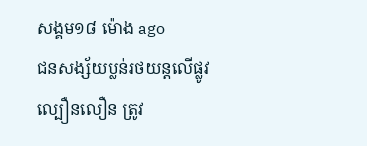សង្គម១៨ ម៉ោង ago
ជនសង្ស័យប្លន់រថយន្តលើផ្លូវល្បឿនលឿន ត្រូវ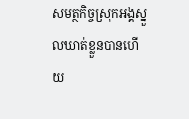សមត្ថកិច្ចស្រុកអង្គស្នួលឃាត់ខ្លួនបានហើយ